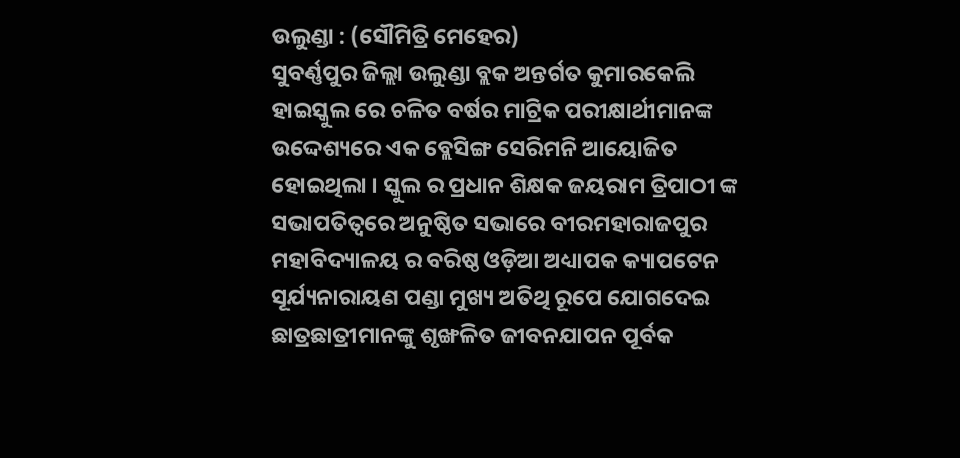ଉଲୁଣ୍ଡା : (ସୌମିତ୍ରି ମେହେର)
ସୁବର୍ଣ୍ଣପୁର ଜିଲ୍ଲା ଉଲୁଣ୍ଡା ବ୍ଲକ ଅନ୍ତର୍ଗତ କୁମାରକେଲି ହାଇସ୍କୁଲ ରେ ଚଳିତ ବର୍ଷର ମାଟ୍ରିକ ପରୀକ୍ଷାର୍ଥୀମାନଙ୍କ ଉଦ୍ଦେଶ୍ୟରେ ଏକ ବ୍ଲେସିଙ୍ଗ ସେରିମନି ଆୟୋଜିତ ହୋଇଥିଲା । ସ୍କୁଲ ର ପ୍ରଧାନ ଶିକ୍ଷକ ଜୟରାମ ତ୍ରିପାଠୀ ଙ୍କ ସଭାପତିତ୍ବରେ ଅନୁଷ୍ଠିତ ସଭାରେ ବୀରମହାରାଜପୁର ମହାବିଦ୍ୟାଳୟ ର ବରିଷ୍ଠ ଓଡ଼ିଆ ଅଧ୍ୟାପକ କ୍ୟାପଟେନ ସୂର୍ଯ୍ୟନାରାୟଣ ପଣ୍ଡା ମୁଖ୍ୟ ଅତିଥି ରୂପେ ଯୋଗଦେଇ ଛାତ୍ରଛାତ୍ରୀମାନଙ୍କୁ ଶୃଙ୍ଖଳିତ ଜୀବନଯାପନ ପୂର୍ବକ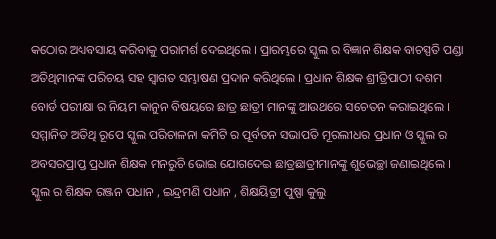କଠୋର ଅଧ୍ୟବସାୟ କରିବାକୁ ପରାମର୍ଶ ଦେଇଥିଲେ । ପ୍ରାରମ୍ଭରେ ସ୍କୁଲ ର ବିଜ୍ଞାନ ଶିକ୍ଷକ ବାଚସ୍ପତି ପଣ୍ଡା ଅତିଥିମାନଙ୍କ ପରିଚୟ ସହ ସ୍ଵାଗତ ସମ୍ଭାଷଣ ପ୍ରଦାନ କରିଥିଲେ । ପ୍ରଧାନ ଶିକ୍ଷକ ଶ୍ରୀତ୍ରିପାଠୀ ଦଶମ ବୋର୍ଡ ପରୀକ୍ଷା ର ନିୟମ କାନୁନ ବିଷୟରେ ଛାତ୍ର ଛାତ୍ରୀ ମାନଙ୍କୁ ଆଉଥରେ ସଚେତନ କରାଇଥିଲେ । ସମ୍ମାନିତ ଅତିଥି ରୂପେ ସ୍କୁଲ ପରିଚାଳନା କମିଟି ର ପୂର୍ବତନ ସଭାପତି ମୂରଲୀଧର ପ୍ରଧାନ ଓ ସ୍କୁଲ ର ଅବସରପ୍ରାପ୍ତ ପ୍ରଧାନ ଶିକ୍ଷକ ମନରୁଚି ଭୋଇ ଯୋଗଦେଇ ଛାତ୍ରଛାତ୍ରୀମାନଙ୍କୁ ଶୁଭେଚ୍ଛା ଜଣାଇଥିଲେ । ସ୍କୁଲ ର ଶିକ୍ଷକ ରଞ୍ଜନ ପଧାନ , ଇନ୍ଦ୍ରମଣି ପଧାନ , ଶିକ୍ଷୟିତ୍ରୀ ପୁଷ୍ପା କୁଲୁ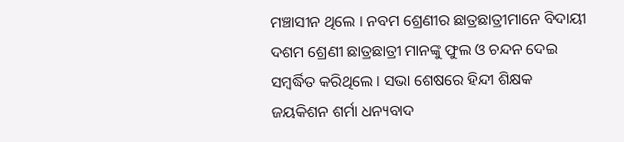ମଞ୍ଚାସୀନ ଥିଲେ । ନବମ ଶ୍ରେଣୀର ଛାତ୍ରଛାତ୍ରୀମାନେ ବିଦାୟୀ ଦଶମ ଶ୍ରେଣୀ ଛାତ୍ରଛାତ୍ରୀ ମାନଙ୍କୁ ଫୁଲ ଓ ଚନ୍ଦନ ଦେଇ ସମ୍ବର୍ଦ୍ଧିତ କରିଥିଲେ । ସଭା ଶେଷରେ ହିନ୍ଦୀ ଶିକ୍ଷକ ଜୟକିଶନ ଶର୍ମା ଧନ୍ୟବାଦ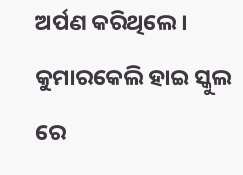ଅର୍ପଣ କରିଥିଲେ ।
କୁମାରକେଲି ହାଇ ସ୍କୁଲ ରେ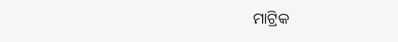ମାଟ୍ରିକ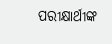ପରୀକ୍ଷାର୍ଥୀଙ୍କ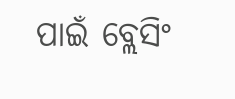ପାଇଁ ବ୍ଲେସିଂ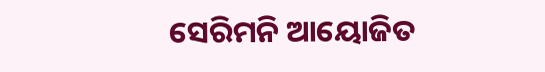ସେରିମନି ଆୟୋଜିତ